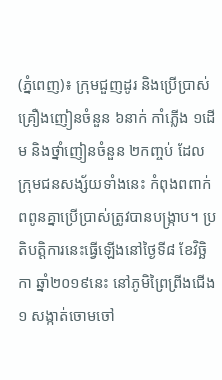(ភ្នំពេញ)៖ ក្រុមជួញដូរ និងប្រើប្រាស់គ្រឿងញៀនចំនួន ៦នាក់ កាំភ្លើង ១ដើម និងថ្នាំញៀនចំនួន ២កញ្ចប់ ដែលក្រុមជនសង្ស័យទាំងនេះ កំពុងពពាក់ពពូនគ្នាប្រើប្រាស់ត្រូវបានបង្ក្រាប។ ប្រតិបត្តិការនេះធ្វើឡើងនៅថ្ងៃទី៨ ខែវិច្ឆិកា ឆ្នាំ២០១៩នេះ នៅភូមិព្រៃព្រីងជើង១ សង្កាត់ចោមចៅ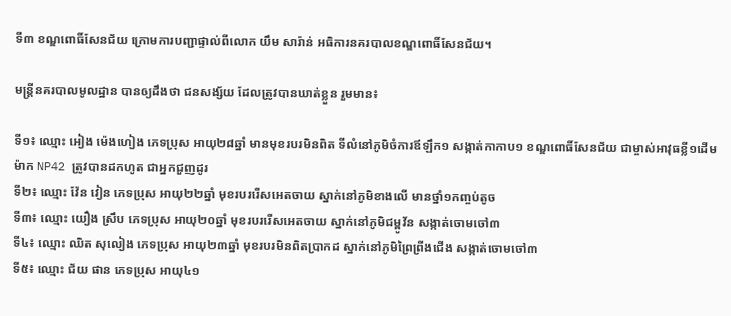ទី៣ ខណ្ឌពោធិ៍សែនជ័យ ក្រោមការបញ្ជាផ្ទាល់ពីលោក យឹម សារ៉ាន់ អធិការនគរបាលខណ្ឌពោធិ៍សែនជ័យ។

មន្ត្រីនគរបាលមូលដ្ឋាន បានឲ្យដឹងថា ជនសង្ស័យ ដែលត្រូវបានឃាត់ខ្លួន រួមមាន៖

ទី១៖ ឈ្មោះ អៀង ម៉េងហៀង ភេទប្រុស អាយុ២៨ឆ្នាំ មានមុខរបរមិនពិត ទីលំនៅភូមិចំការឪឡឹក១ សង្កាត់កាកាប១ ខណ្ឌពោធិ៍សែនជ័យ ជាម្ចាស់អាវុធខ្លី១ដើម ម៉ាក NP42 ត្រូវបានដកហូត ជាអ្នកជួញដូរ
ទី២៖ ឈ្មោះ វ៉ែន វៀន ភេទប្រុស អាយុ២២ឆ្នាំ មុខរបររើសអេតចាយ ស្នាក់នៅភូមិខាងលើ មានថ្នាំ១កញ្ចប់តូច
ទី៣៖ ឈ្មោះ យឿង ស្រឹប ភេទប្រុស អាយុ២០ឆ្នាំ មុខរបររើសអេតចាយ ស្នាក់នៅភូមិជម្ពូវ័ន សង្កាត់ចោមចៅ៣
ទី៤៖ ឈ្មោះ ឈិត សុលៀង ភេទប្រុស អាយុ២៣ឆ្នាំ មុខរបរមិនពិតប្រាកដ ស្នាក់នៅភូមិព្រៃព្រីងជើង សង្កាត់ចោមចៅ៣
ទី៥៖ ឈ្មោះ ជ័យ ផាន ភេទប្រុស អាយុ៤១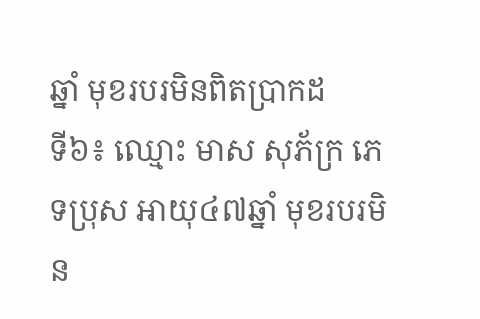ឆ្នាំ មុខរបរមិនពិតប្រាកដ
ទី៦៖ ឈ្មោះ មាស សុភ័ក្រ ភេទប្រុស អាយុ៤៧ឆ្នាំ មុខរបរមិន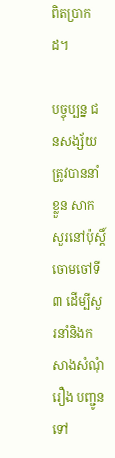ពិតប្រាកដ។

បច្ចុប្បន្ន ជនសង្ស័យត្រូវបាននាំខ្លួន សាកសួរនៅប៉ុស្តិ៍ចោមចៅទី៣ ដើម្បីសួរនាំនិងកសាងសំណុំរឿង បញ្ជូនទៅ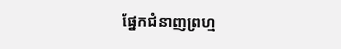ផ្នែកជំនាញព្រហ្ម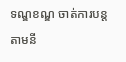ទណ្ឌខណ្ឌ ចាត់ការបន្តតាមនី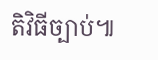តិវិធីច្បាប់៕